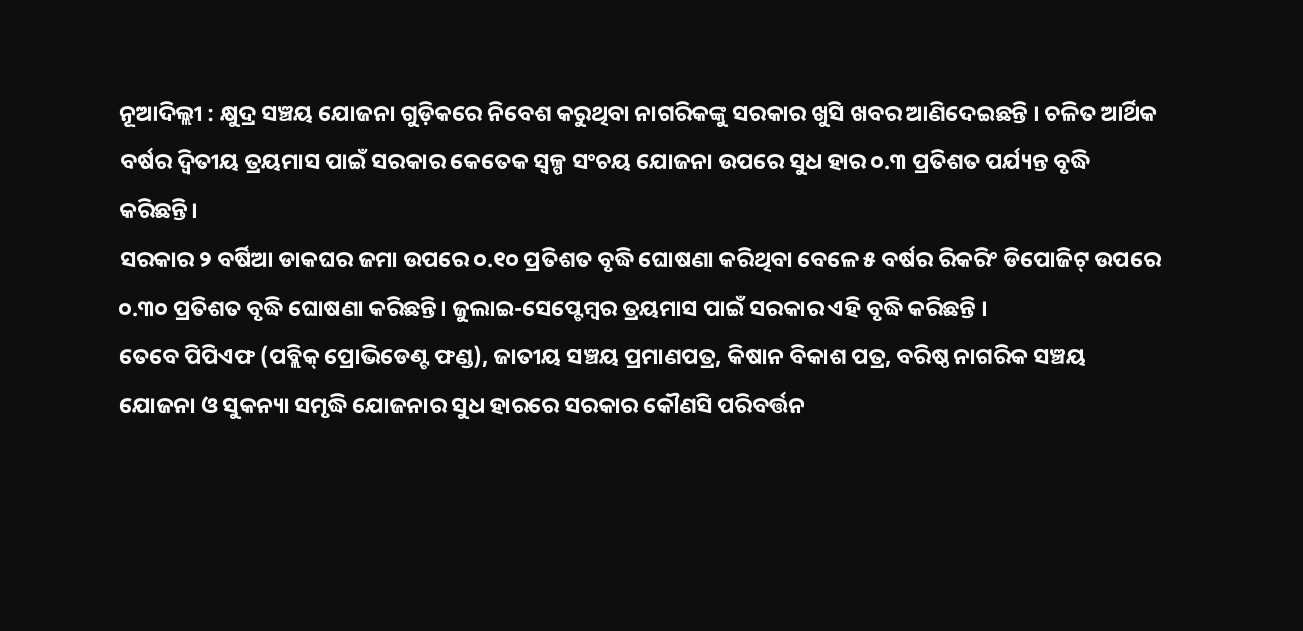ନୂଆଦିଲ୍ଲୀ : କ୍ଷୁଦ୍ର ସଞ୍ଚୟ ଯୋଜନା ଗୁଡ଼ିକରେ ନିବେଶ କରୁଥିବା ନାଗରିକଙ୍କୁ ସରକାର ଖୁସି ଖବର ଆଣିଦେଇଛନ୍ତି । ଚଳିତ ଆର୍ଥିକ ବର୍ଷର ଦ୍ବିତୀୟ ତ୍ରୟମାସ ପାଇଁ ସରକାର କେତେକ ସ୍ବଳ୍ପ ସଂଚୟ ଯୋଜନା ଉପରେ ସୁଧ ହାର ୦.୩ ପ୍ରତିଶତ ପର୍ଯ୍ୟନ୍ତ ବୃଦ୍ଧି କରିଛନ୍ତି।
ସରକାର ୨ ବର୍ଷିଆ ଡାକଘର ଜମା ଉପରେ ୦.୧୦ ପ୍ରତିଶତ ବୃଦ୍ଧି ଘୋଷଣା କରିଥିବା ବେଳେ ୫ ବର୍ଷର ରିକରିଂ ଡିପୋଜିଟ୍ ଉପରେ ୦.୩୦ ପ୍ରତିଶତ ବୃଦ୍ଧି ଘୋଷଣା କରିଛନ୍ତି। ଜୁଲାଇ-ସେପ୍ଟେମ୍ବର ତ୍ରୟମାସ ପାଇଁ ସରକାର ଏହି ବୃଦ୍ଧି କରିଛନ୍ତି ।
ତେବେ ପିପିଏଫ (ପବ୍ଲିକ୍ ପ୍ରୋଭିଡେଣ୍ଟ ଫଣ୍ଡ), ଜାତୀୟ ସଞ୍ଚୟ ପ୍ରମାଣପତ୍ର, କିଷାନ ବିକାଶ ପତ୍ର, ବରିଷ୍ଠ ନାଗରିକ ସଞ୍ଚୟ ଯୋଜନା ଓ ସୁକନ୍ୟା ସମୃଦ୍ଧି ଯୋଜନାର ସୁଧ ହାରରେ ସରକାର କୌଣସି ପରିବର୍ତ୍ତନ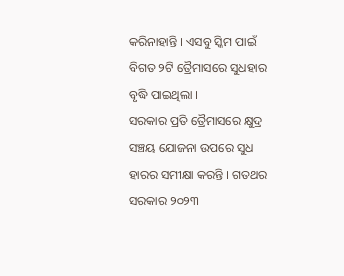କରିନାହାନ୍ତି । ଏସବୁ ସ୍କିମ ପାଇଁ ବିଗତ ୨ଟି ତ୍ରୈମାସରେ ସୁଧହାର ବୃଦ୍ଧି ପାଇଥିଲା ।
ସରକାର ପ୍ରତି ତ୍ରୈମାସରେ କ୍ଷୁଦ୍ର ସଞ୍ଚୟ ଯୋଜନା ଉପରେ ସୁଧ ହାରର ସମୀକ୍ଷା କରନ୍ତି । ଗତଥର ସରକାର ୨୦୨୩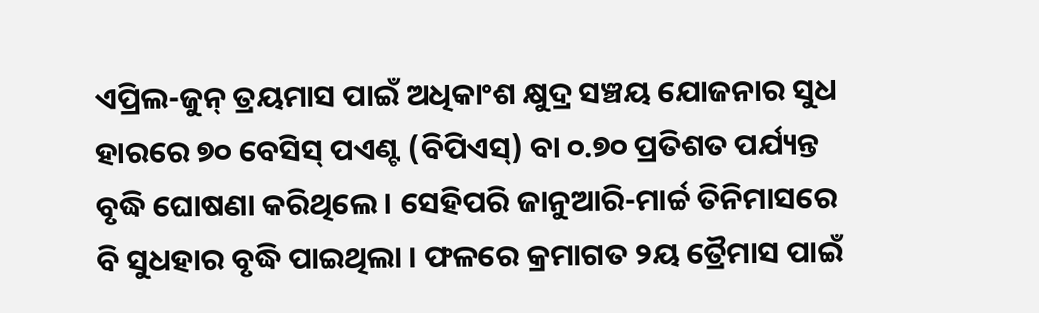ଏପ୍ରିଲ-ଜୁନ୍ ତ୍ରୟମାସ ପାଇଁ ଅଧିକାଂଶ କ୍ଷୁଦ୍ର ସଞ୍ଚୟ ଯୋଜନାର ସୁଧ ହାରରେ ୭୦ ବେସିସ୍ ପଏଣ୍ଟ (ବିପିଏସ୍) ବା ୦.୭୦ ପ୍ରତିଶତ ପର୍ଯ୍ୟନ୍ତ ବୃଦ୍ଧି ଘୋଷଣା କରିଥିଲେ । ସେହିପରି ଜାନୁଆରି-ମାର୍ଚ୍ଚ ତିନିମାସରେ ବି ସୁଧହାର ବୃଦ୍ଧି ପାଇଥିଲା । ଫଳରେ କ୍ରମାଗତ ୨ୟ ତ୍ରୈମାସ ପାଇଁ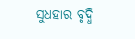ସୁଧହାର ବୃଦ୍ଧି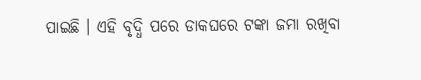ପାଇଛି । ଏହି ବୃଦ୍ଧି ପରେ ଡାକଘରେ ଟଙ୍କା ଜମା ରଖିବା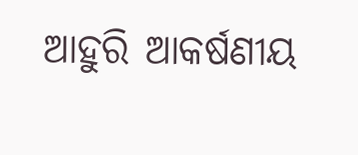ଆହୁରି ଆକର୍ଷଣୀୟ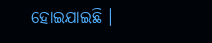ହୋଇଯାଇଛି ।